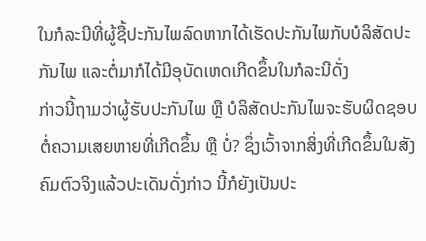ໃນກໍລະນີທີ່ຜູ້ຊື້ປະກັນໄພລົດຫາກໄດ້ເຮັດປະກັນໄພກັບບໍລິສັດປະກັນໄພ ແລະຕໍ່ມາກໍໄດ້ມີອຸບັດເຫດເກີດຂຶ້ນໃນກໍລະນີດັ່ງ
ກ່າວນີ້ຖາມວ່າຜູ້ຮັບປະກັນໄພ ຫຼື ບໍລິສັດປະກັນໄພຈະຮັບຜິດຊອບຕໍ່ຄວາມເສຍຫາຍທີ່ເກີດຂຶ້ນ ຫຼື ບໍ່? ຊຶ່ງເວົ້າຈາກສິ່ງທີ່ເກີດຂຶ້ນໃນສັງ ຄົມຕົວຈິງແລ້ວປະເດັນດັ່ງກ່າວ ນີ້ກໍຍັງເປັນປະ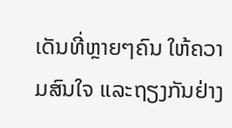ເດັນທີ່ຫຼາຍໆຄົນ ໃຫ້ຄວາມສົນໃຈ ແລະຖຽງກັນຢ່າງ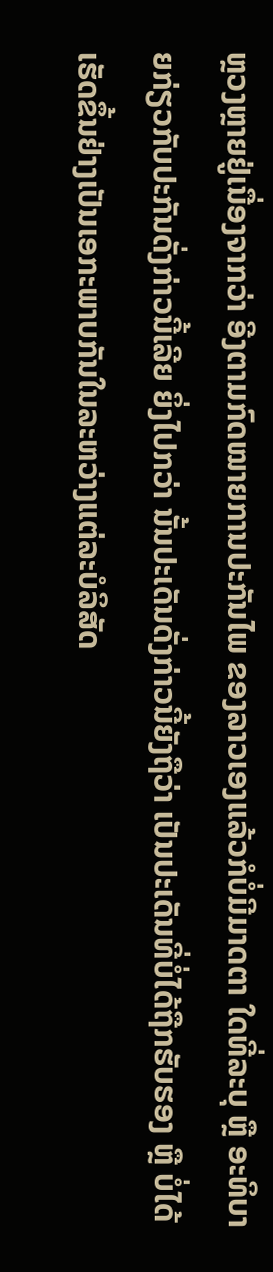ຫຼວງຫຼາຍຢູ່ເນື່ອງຈາກວ່າ ອີງຕາມກົດໝາຍການປະກັນໄພ ຂອງລາວເອງແລ້ວກໍບໍ່ມີມາດຕາ ໃດທີ່ລະບຸ ຫຼື ອະທິບາຍກ່ຽວກັບປະກັນດັ່ງກ່າວນີ້ເລີຍ ຍິ່ງໄປກວ່າ ນັ້ນປະເດັນດັ່ງກ່າວນີ້ຍັງຖືວ່າ ເປັນປະເດັນທີ່ບໍ່ໄດ້ຖືກຮັບຮອງ ຫຼື ບໍ່ໄດ້ເຮັດຂຶ້ນຢ່າງເປັນເອກະພາບກັນໃນລະຫວ່າງແຕ່ລະບໍລິສັດ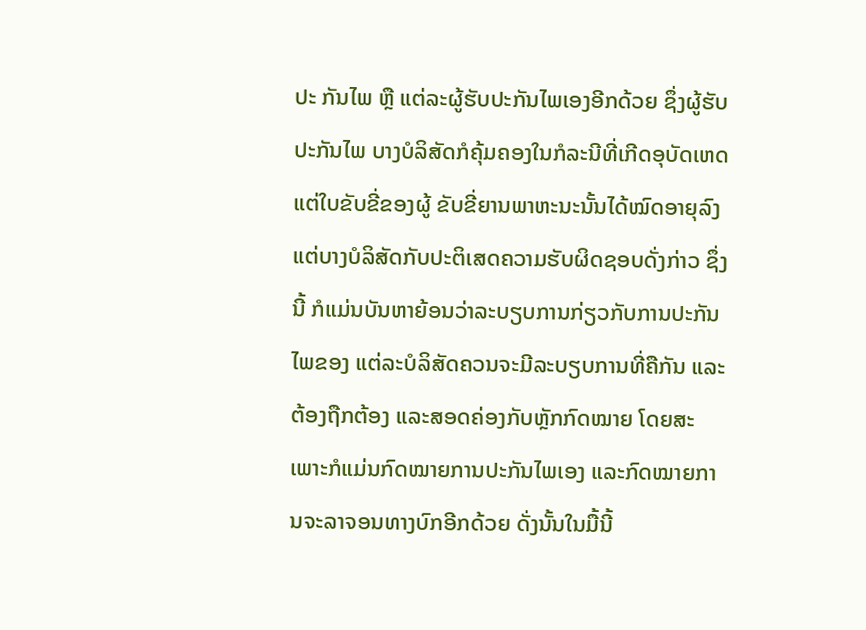ປະ ກັນໄພ ຫຼື ແຕ່ລະຜູ້ຮັບປະກັນໄພເອງອີກດ້ວຍ ຊຶ່ງຜູ້ຮັບປະກັນໄພ ບາງບໍລິສັດກໍຄຸ້ມຄອງໃນກໍລະນີທີ່ເກີດອຸບັດເຫດແຕ່ໃບຂັບຂີ່ຂອງຜູ້ ຂັບຂີ່ຍານພາຫະນະນັ້ນໄດ້ໝົດອາຍຸລົງແຕ່ບາງບໍລິສັດກັບປະຕິເສດຄວາມຮັບຜິດຊອບດັ່ງກ່າວ ຊຶ່ງນີ້ ກໍແມ່ນບັນຫາຍ້ອນວ່າລະບຽບການກ່ຽວກັບການປະກັນໄພຂອງ ແຕ່ລະບໍລິສັດຄວນຈະມີລະບຽບການທີ່ຄືກັນ ແລະຕ້ອງຖືກຕ້ອງ ແລະສອດຄ່ອງກັບຫຼັກກົດໝາຍ ໂດຍສະເພາະກໍແມ່ນກົດໝາຍການປະກັນໄພເອງ ແລະກົດໝາຍການຈະລາຈອນທາງບົກອີກດ້ວຍ ດັ່ງນັ້ນໃນມື້ນີ້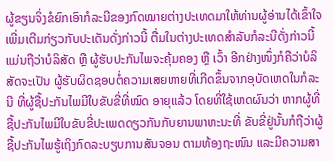ຜູ້ຂຽນຈິ່ງຂໍຍົກເອົາກໍລະນີຂອງກົດໝາຍຕ່າງປະເທດມາໃຫ້ທ່ານຜູ້ອ່ານໄດ້ເຂົ້າໃຈເພີ່ມເຕີມກ່ຽວກັບປະເດັນດັ່ງກ່າວນີ້ ຕື່ມໃນຕ່າງປະເທດສຳລັບກໍລະນີດັ່ງກ່າວນີ້ແມ່ນຖືວ່າບໍລິສັດ ຫຼື ຜູ້ຮັບປະກັນໄພຈະຄຸ້ມຄອງ ຫຼື ເວົ້າ ອີກຢ່າງໜຶ່ງກໍຄືວ່າບໍລິສັດຈະເປັນ ຜູ້ຮັບຜິດຊອບຕໍ່ຄວາມເສຍຫາຍທີ່ເກີດຂຶ້ນຈາກອຸບັດເຫດໃນກໍລະນີ ທີ່ຜູ້ຊື້ປະກັນໄພມີໃບຂັບຂີ່ທີ່ໝົດ ອາຍຸແລ້ວ ໂດຍທີ່ໃຊ້ເຫດຜົນວ່າ ຫາກຜູ້ທີ່ຊື້ປະກັນໄພມີໃບຂັບຂີ່ປະເພດດຽວກັນກັບຍານພາຫະນະທີ່ ຂັບຂີ່ຢູ່ນັ້ນກໍຖືວ່າຜູ້ຊື້ປະກັນໄພຮູ້ເຖິງກົດລະບຽບການສັນຈອນ ຕາມທ້ອງຖະໜົນ ແລະມີຄວາມສາ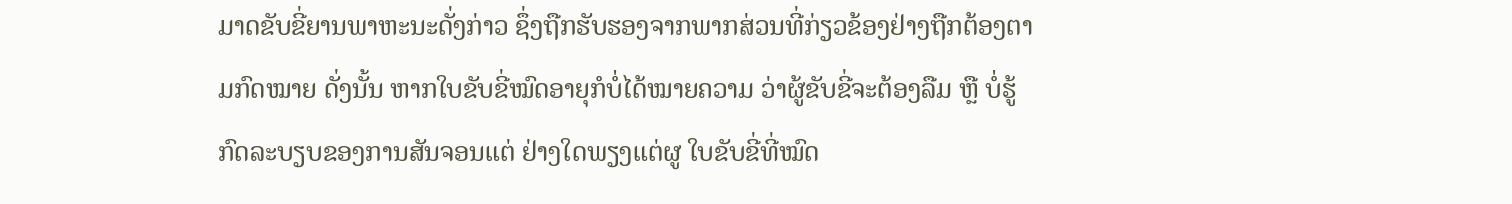ມາດຂັບຂີ່ຍານພາຫະນະດັ່ງກ່າວ ຊຶ່ງຖືກຮັບຮອງຈາກພາກສ່ວນທີ່ກ່ຽວຂ້ອງຢ່າງຖືກຕ້ອງຕາມກົດໝາຍ ດັ່ງນັ້ນ ຫາກໃບຂັບຂີ່ໝົດອາຍຸກໍບໍ່ໄດ້ໝາຍຄວາມ ວ່າຜູ້ຂັບຂີ່ຈະຕ້ອງລືມ ຫຼື ບໍ່ຮູ້ກົດລະບຽບຂອງການສັນຈອນແຕ່ ຢ່າງໃດພຽງແຕ່ຜູ ໃບຂັບຂີ່ທີ່ໝົດ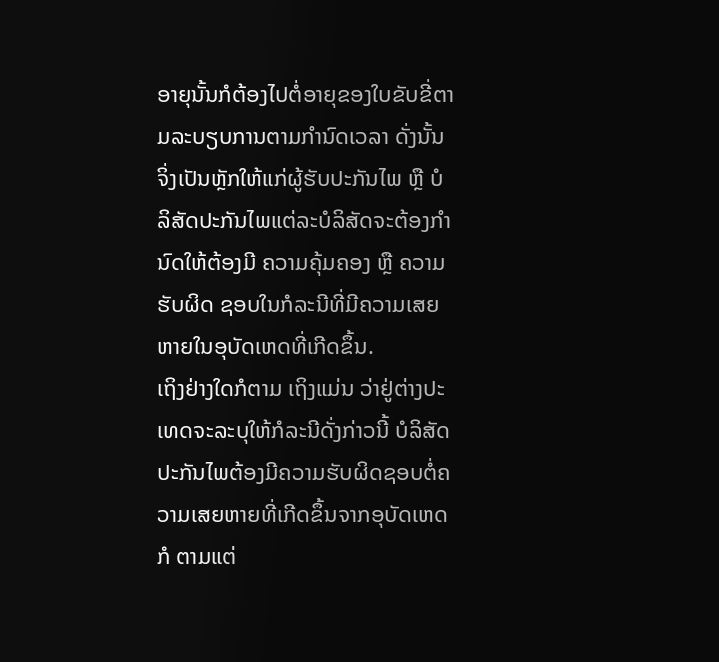ອາຍຸນັ້ນກໍຕ້ອງໄປຕໍ່ອາຍຸຂອງໃບຂັບຂີ່ຕາມລະບຽບການຕາມກຳນົດເວລາ ດັ່ງນັ້ນ ຈິ່ງເປັນຫຼັກໃຫ້ແກ່ຜູ້ຮັບປະກັນໄພ ຫຼື ບໍລິສັດປະກັນໄພແຕ່ລະບໍລິສັດຈະຕ້ອງກຳນົດໃຫ້ຕ້ອງມີ ຄວາມຄຸ້ມຄອງ ຫຼື ຄວາມຮັບຜິດ ຊອບໃນກໍລະນີທີ່ມີຄວາມເສຍຫາຍໃນອຸບັດເຫດທີ່ເກີດຂຶ້ນ.
ເຖິງຢ່າງໃດກໍຕາມ ເຖິງແມ່ນ ວ່າຢູ່ຕ່າງປະເທດຈະລະບຸໃຫ້ກໍລະນີດັ່ງກ່າວນີ້ ບໍລິສັດປະກັນໄພຕ້ອງມີຄວາມຮັບຜິດຊອບຕໍ່ຄວາມເສຍຫາຍທີ່ເກີດຂຶ້ນຈາກອຸບັດເຫດກໍ ຕາມແຕ່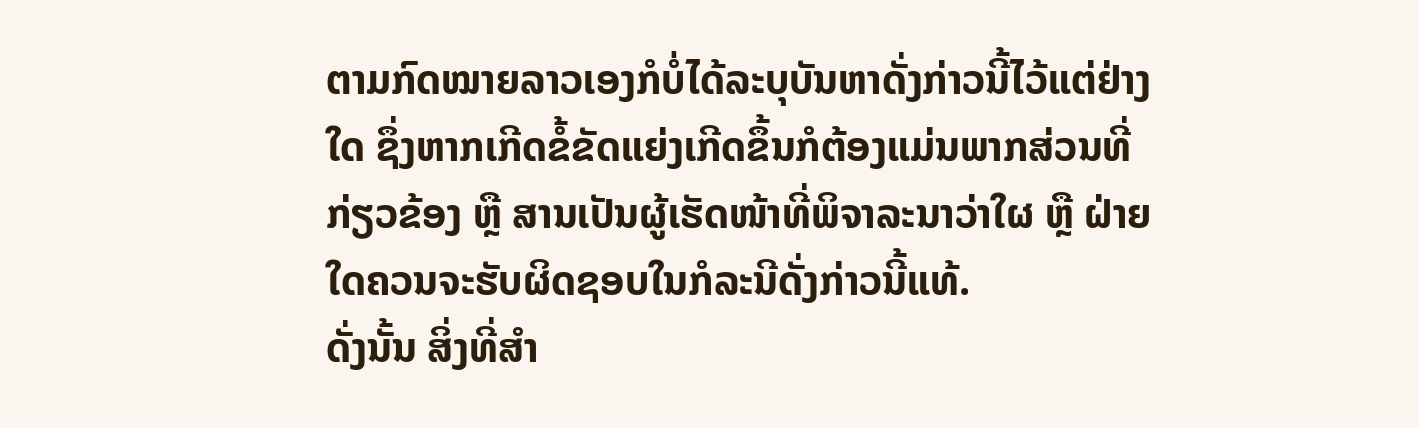ຕາມກົດໝາຍລາວເອງກໍບໍ່ໄດ້ລະບຸບັນຫາດັ່ງກ່າວນີ້ໄວ້ແຕ່ຢ່າງໃດ ຊຶ່ງຫາກເກີດຂໍ້ຂັດແຍ່ງເກີດຂຶ້ນກໍຕ້ອງແມ່ນພາກສ່ວນທີ່ກ່ຽວຂ້ອງ ຫຼື ສານເປັນຜູ້ເຮັດໜ້າທີ່ພິຈາລະນາວ່າໃຜ ຫຼື ຝ່າຍໃດຄວນຈະຮັບຜິດຊອບໃນກໍລະນີດັ່ງກ່າວນີ້ແທ້.
ດັ່ງນັ້ນ ສິ່ງທີ່ສຳ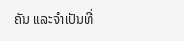ຄັນ ແລະຈຳເປັນທີ່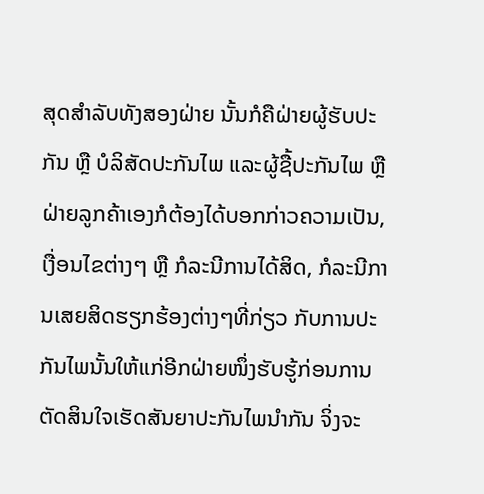ສຸດສຳລັບທັງສອງຝ່າຍ ນັ້ນກໍຄືຝ່າຍຜູ້ຮັບປະກັນ ຫຼື ບໍລິສັດປະກັນໄພ ແລະຜູ້ຊື້ປະກັນໄພ ຫຼື ຝ່າຍລູກຄ້າເອງກໍຕ້ອງໄດ້ບອກກ່າວຄວາມເປັນ, ເງື່ອນໄຂຕ່າງໆ ຫຼື ກໍລະນີການໄດ້ສິດ, ກໍລະນີການເສຍສິດຮຽກຮ້ອງຕ່າງໆທີ່ກ່ຽວ ກັບການປະກັນໄພນັ້ນໃຫ້ແກ່ອີກຝ່າຍໜຶ່ງຮັບຮູ້ກ່ອນການຕັດສິນໃຈເຮັດສັນຍາປະກັນໄພນຳກັນ ຈິ່ງຈະ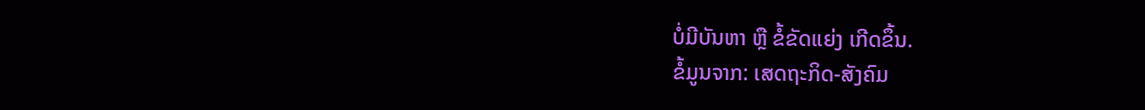ບໍ່ມີບັນຫາ ຫຼື ຂໍ້ຂັດແຍ່ງ ເກີດຂຶ້ນ.
ຂໍ້ມູນຈາກ: ເສດຖະກິດ-ສັງຄົມ